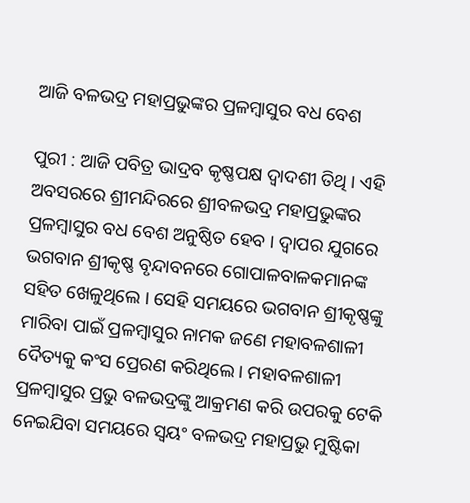ଆଜି ବଳଭଦ୍ର ମହାପ୍ରଭୁଙ୍କର ପ୍ରଳମ୍ୱାସୁର ବଧ ବେଶ

ପୁରୀ : ଆଜି ପବିତ୍ର ଭାଦ୍ରବ କୃଷ୍ଣପକ୍ଷ ଦ୍ୱାଦଶୀ ତିଥି । ଏହି ଅବସରରେ ଶ୍ରୀମନ୍ଦିରରେ ଶ୍ରୀବଳଭଦ୍ର ମହାପ୍ରଭୁଙ୍କର ପ୍ରଳମ୍ୱାସୁର ବଧ ବେଶ ଅନୁଷ୍ଠିତ ହେବ । ଦ୍ୱାପର ଯୁଗରେ ଭଗବାନ ଶ୍ରୀକୃଷ୍ଣ ବୃନ୍ଦାବନରେ ଗୋପାଳବାଳକମାନଙ୍କ ସହିତ ଖେଳୁଥିଲେ । ସେହି ସମୟରେ ଭଗବାନ ଶ୍ରୀକୃଷ୍ଣଙ୍କୁ ମାରିବା ପାଇଁ ପ୍ରଳମ୍ୱାସୁର ନାମକ ଜଣେ ମହାବଳଶାଳୀ ଦୈତ୍ୟକୁ କଂସ ପ୍ରେରଣ କରିଥିଲେ । ମହାବଳଶାଳୀ ପ୍ରଳମ୍ୱାସୁର ପ୍ରଭୁ ବଳଭଦ୍ରଙ୍କୁ ଆକ୍ରମଣ କରି ଉପରକୁ ଟେକି ନେଇଯିବା ସମୟରେ ସ୍ୱୟଂ ବଳଭଦ୍ର ମହାପ୍ରଭୁ ମୁଷ୍ଟିକା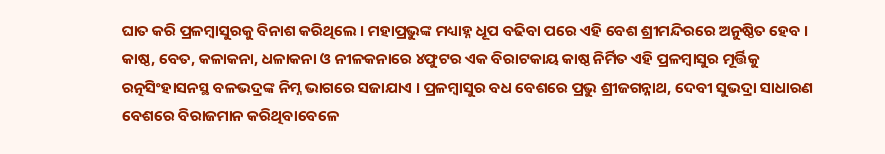ଘାତ କରି ପ୍ରଳମ୍ୱାସୁରକୁ ବିନାଶ କରିଥିଲେ । ମହାପ୍ରଭୁଙ୍କ ମଧ୍ୟାହ୍ନ ଧୂପ ବଢିବା ପରେ ଏହି ବେଶ ଶ୍ରୀମନ୍ଦିରରେ ଅନୁଷ୍ଠିତ ହେବ । କାଷ୍ଠ, ବେତ, କଳାକନା, ଧଳାକନା ଓ ନୀଳକନାରେ ୪ଫୁଟର ଏକ ବିରାଟକାୟ କାଷ୍ଠ ନିର୍ମିତ ଏହି ପ୍ରଳମ୍ୱାସୁର ମୂର୍ତ୍ତିକୁ ରତ୍ନସିଂହାସନସ୍ଥ ବଳଭଦ୍ରଙ୍କ ନିମ୍ନ ଭାଗରେ ସଜାଯାଏ । ପ୍ରଳମ୍ୱାସୁର ବଧ ବେଶରେ ପ୍ରଭୁ ଶ୍ରୀଜଗନ୍ନାଥ, ଦେବୀ ସୁଭଦ୍ରା ସାଧାରଣ ବେଶରେ ବିରାଜମାନ କରିଥିବାବେଳେ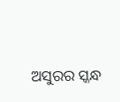ଅସୁରର ସ୍କନ୍ଧ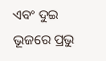ଏବଂ ଦୁଇ ଭୂଜରେ ପ୍ରଭୁ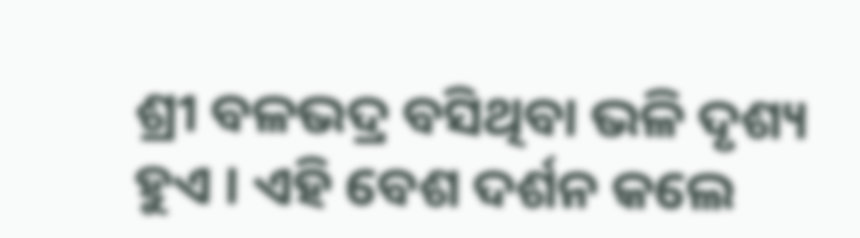ଶ୍ରୀ ବଳଭଦ୍ର ବସିଥିବା ଭଳି ଦୃଶ୍ୟ ହୁଏ । ଏହି ବେଶ ଦର୍ଶନ କଲେ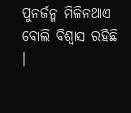ପୁନର୍ଜନ୍ମ ମିଳିନଥାଏ ବୋଲି ବିଶ୍ୱାସ ରହିଛି ।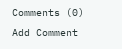Comments (0)
Add Comment